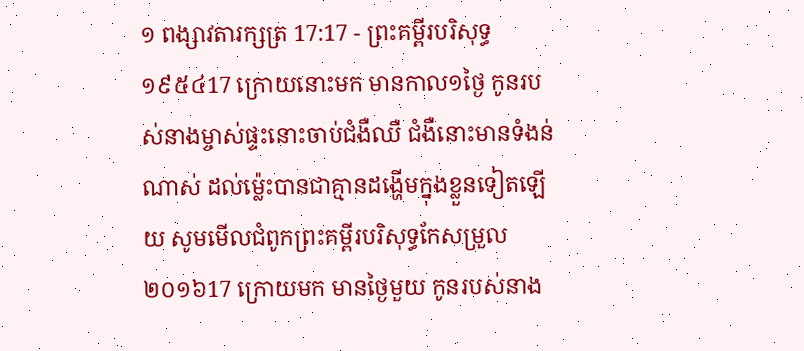១ ពង្សាវតារក្សត្រ 17:17 - ព្រះគម្ពីរបរិសុទ្ធ ១៩៥៤17 ក្រោយនោះមក មានកាល១ថ្ងៃ កូនរបស់នាងម្ចាស់ផ្ទះនោះចាប់ជំងឺឈឺ ជំងឺនោះមានទំងន់ណាស់ ដល់ម៉្លេះបានជាគ្មានដង្ហើមក្នុងខ្លួនទៀតឡើយ សូមមើលជំពូកព្រះគម្ពីរបរិសុទ្ធកែសម្រួល ២០១៦17 ក្រោយមក មានថ្ងៃមួយ កូនរបស់នាង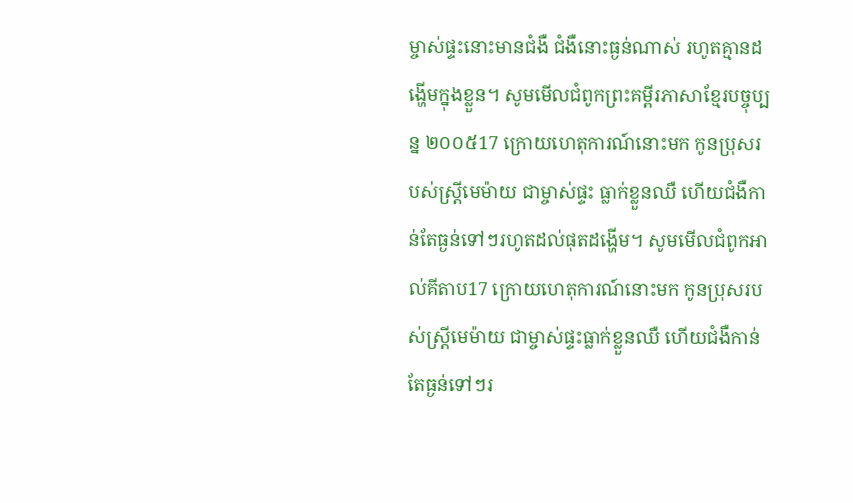ម្ចាស់ផ្ទះនោះមានជំងឺ ជំងឺនោះធ្ងន់ណាស់ រហូតគ្មានដង្ហើមក្នុងខ្លួន។ សូមមើលជំពូកព្រះគម្ពីរភាសាខ្មែរបច្ចុប្បន្ន ២០០៥17 ក្រោយហេតុការណ៍នោះមក កូនប្រុសរបស់ស្ត្រីមេម៉ាយ ជាម្ចាស់ផ្ទះ ធ្លាក់ខ្លួនឈឺ ហើយជំងឺកាន់តែធ្ងន់ទៅៗរហូតដល់ផុតដង្ហើម។ សូមមើលជំពូកអាល់គីតាប17 ក្រោយហេតុការណ៍នោះមក កូនប្រុសរបស់ស្ត្រីមេម៉ាយ ជាម្ចាស់ផ្ទះធ្លាក់ខ្លួនឈឺ ហើយជំងឺកាន់តែធ្ងន់ទៅៗរ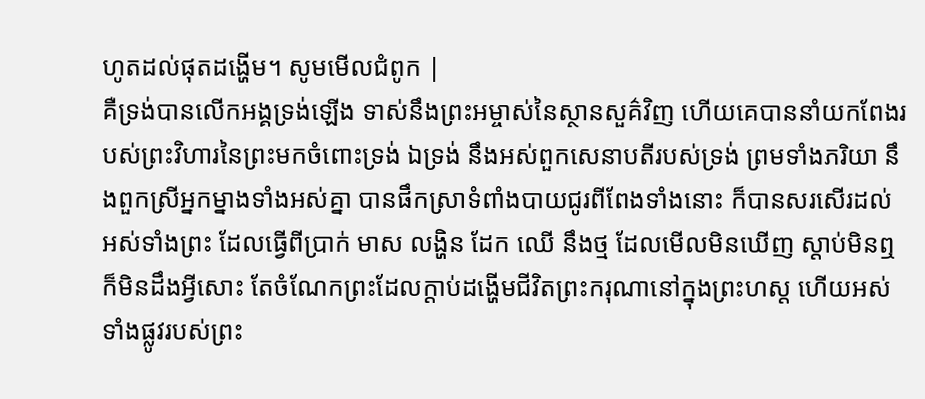ហូតដល់ផុតដង្ហើម។ សូមមើលជំពូក |
គឺទ្រង់បានលើកអង្គទ្រង់ឡើង ទាស់នឹងព្រះអម្ចាស់នៃស្ថានសួគ៌វិញ ហើយគេបាននាំយកពែងរបស់ព្រះវិហារនៃព្រះមកចំពោះទ្រង់ ឯទ្រង់ នឹងអស់ពួកសេនាបតីរបស់ទ្រង់ ព្រមទាំងភរិយា នឹងពួកស្រីអ្នកម្នាងទាំងអស់គ្នា បានផឹកស្រាទំពាំងបាយជូរពីពែងទាំងនោះ ក៏បានសរសើរដល់អស់ទាំងព្រះ ដែលធ្វើពីប្រាក់ មាស លង្ហិន ដែក ឈើ នឹងថ្ម ដែលមើលមិនឃើញ ស្តាប់មិនឮ ក៏មិនដឹងអ្វីសោះ តែចំណែកព្រះដែលក្តាប់ដង្ហើមជីវិតព្រះករុណានៅក្នុងព្រះហស្ត ហើយអស់ទាំងផ្លូវរបស់ព្រះ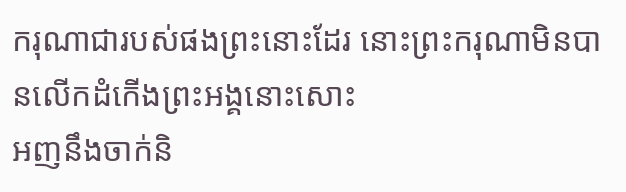ករុណាជារបស់ផងព្រះនោះដែរ នោះព្រះករុណាមិនបានលើកដំកើងព្រះអង្គនោះសោះ
អញនឹងចាក់និ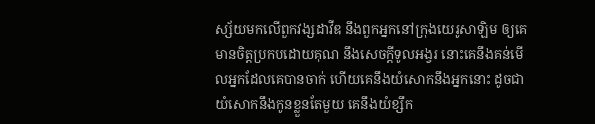ស្ស័យមកលើពួកវង្សដាវីឌ នឹងពួកអ្នកនៅក្រុងយេរូសាឡិម ឲ្យគេមានចិត្តប្រកបដោយគុណ នឹងសេចក្ដីទូលអង្វរ នោះគេនឹងគន់មើលអ្នកដែលគេបានចាក់ ហើយគេនឹងយំសោកនឹងអ្នកនោះ ដូចជាយំសោកនឹងកូនខ្លួនតែមួយ គេនឹងយំខ្សឹក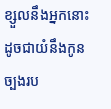ខ្សួលនឹងអ្នកនោះដូចជាយំនឹងកូនច្បងរប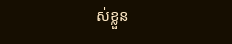ស់ខ្លួន